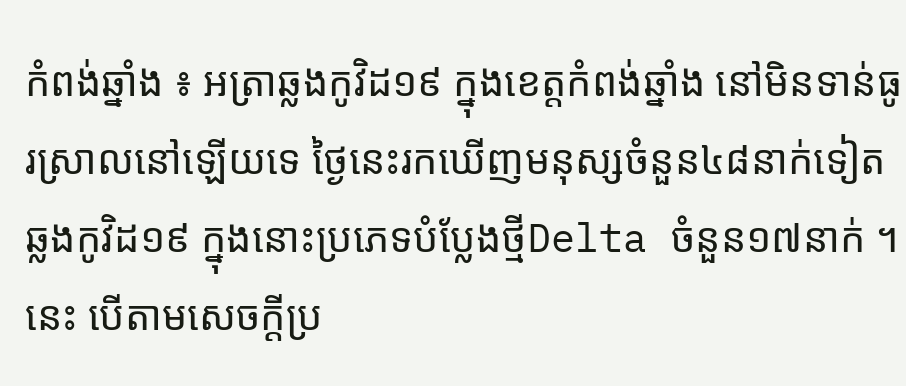កំពង់ឆ្នាំង ៖ អត្រាឆ្លងកូវិដ១៩ ក្នុងខេត្តកំពង់ឆ្នាំង នៅមិនទាន់ធូរស្រាលនៅឡើយទេ ថ្ងៃនេះរកឃើញមនុស្សចំនួន៤៨នាក់ទៀត ឆ្លងកូវិដ១៩ ក្នុងនោះប្រភេទបំប្លែងថ្មីDelta ចំនួន១៧នាក់ ។ នេះ បើតាមសេចក្តីប្រ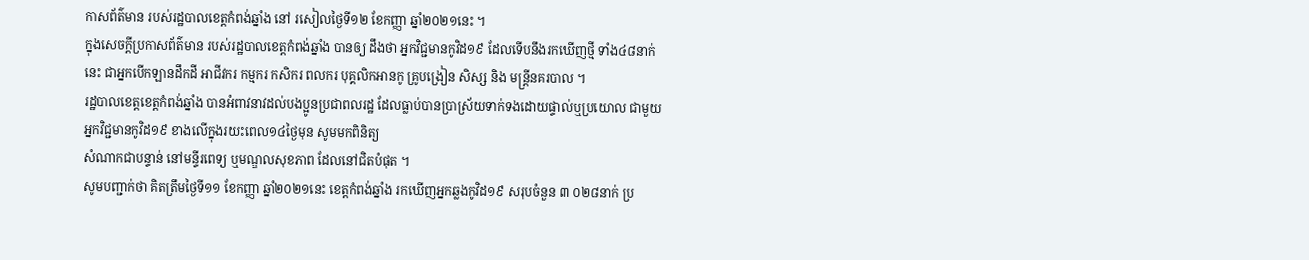កាសព័ត៌មាន របស់រដ្ឋបាលខេត្តកំពង់ឆ្នាំង នៅ រសៀលថ្ងៃទី១២ ខែកញ្ញា ឆ្នាំ២០២១នេះ ។
ក្នុងសេចក្តីប្រកាសព័ត៌មាន របស់រដ្ឋបាលខេត្តកំពង់ឆ្នាំង បានឲ្យ ដឹងថា អ្នកវិជ្ជមានកូវិដ១៩ ដែលទើបនឹងរកឃើញថ្មី ទាំង៤៨នាក់ នេះ ជាអ្នកបើកឡានដឹកដី អាជីវករ កម្មករ កសិករ ពលករ បុគ្គលិកអានកូ គ្រូបង្រៀន សិស្ស និង មន្ត្រីនគរបាល ។
រដ្ឋបាលខេត្តខេត្តកំពង់ឆ្នាំង បានអំពាវនាវដល់បងប្អូនប្រជាពលរដ្ឋ ដែលធ្លាប់បានប្រាស្រ័យទាក់ទងដោយផ្ទាល់ឬប្រយោល ជាមួយអ្នកវិជ្ជមានកូវិដ១៩ ខាងលើក្នុងរយះពេល១៤ថ្ងៃមុន សូមមកពិនិត្យ
សំណាកជាបន្ទាន់ នៅមន្ទីរពេទ្យ ឬមណ្ឌលសុខភាព ដែលនៅជិតបំផុត ។
សូមបញ្ជាក់ថា គិតត្រឹមថ្ងៃទី១១ ខែកញ្ញា ឆ្នាំ២០២១នេះ ខេត្តកំពង់ឆ្នាំង រកឃើញអ្នកឆ្លងកូវិដ១៩ សរុបចំនួន ៣ ០២៨នាក់ ប្រ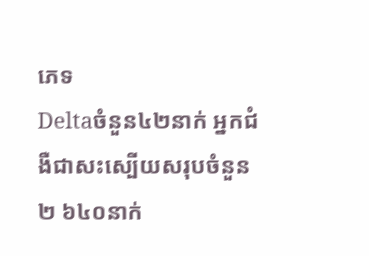ភេទ
Deltaចំនួន៤២នាក់ អ្នកជំងឺជាសះស្បើយសរុបចំនួន២ ៦៤០នាក់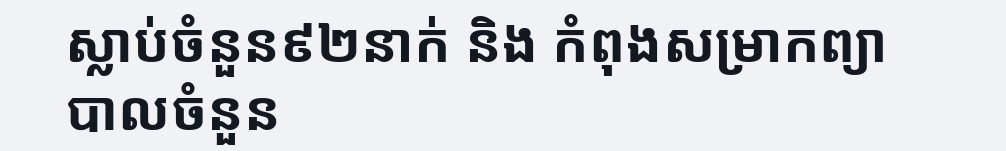ស្លាប់ចំនួន៩២នាក់ និង កំពុងសម្រាកព្យាបាលចំនួន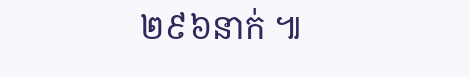២៩៦នាក់ ៕